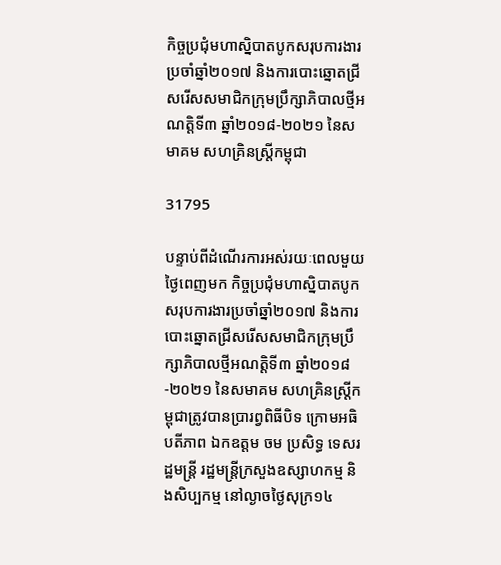កិច្ចប្រជុំមហាស្និបាតបូកសរុបការងារប្រចាំឆ្នាំ២០១៧ និងការបោះឆ្នោតជ្រីសរើសសមាជិកក្រុមប្រឹក្សាភិបាលថ្មីអណត្តិទី៣ ឆ្នាំ២០១៨-២០២១ នៃសមាគម សហគ្រិនស្ត្រីកម្ពុជា

31795

បន្ទាប់ពីដំណើរការអស់រយៈពេលមួយថ្ងៃពេញមក កិច្ចប្រជុំមហាស្និបាតបូកសរុបការងារប្រចាំឆ្នាំ២០១៧ និងការបោះឆ្នោតជ្រីសរើសសមាជិកក្រុមប្រឹក្សាភិបាលថ្មីអណត្តិទី៣ ឆ្នាំ២០១៨-២០២១ នៃសមាគម សហគ្រិនស្ត្រីកម្ពុជាត្រូវបានប្រារព្វពិធីបិទ ក្រោមអធិបតីភាព ឯកឧត្តម ចម ប្រសិទ្ធ ទេសរដ្ឋមន្ត្រី រដ្ឋមន្ត្រីក្រសួងឧស្សាហកម្ម និងសិប្បកម្ម នៅល្ងាចថ្ងៃសុក្រ១៤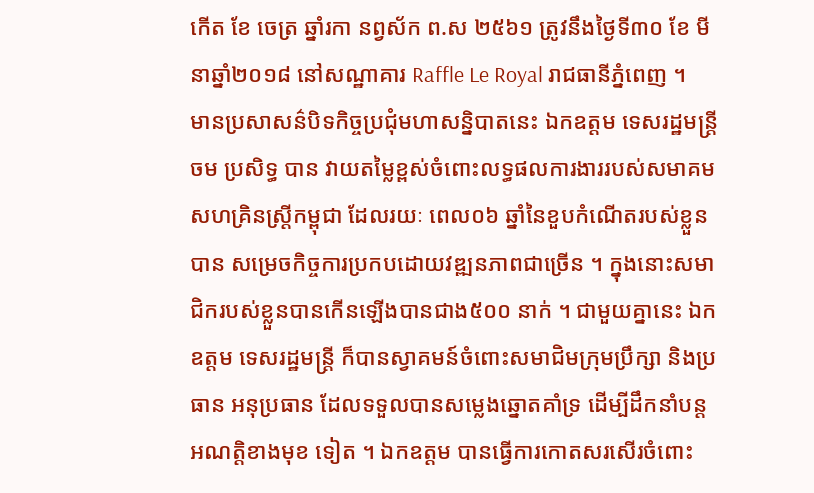កើត ខែ ចេត្រ ឆ្នាំរកា នព្វស័ក ព.ស ២៥៦១ ត្រូវនឹងថ្ងៃទី៣០ ខែ មីនាឆ្នាំ២០១៨ នៅសណ្ឋាគារ Raffle Le Royal រាជធានីភ្នំពេញ ។
មានប្រសាសន៌បិទកិច្ចប្រជុំមហាសន្និបាតនេះ ឯកឧត្តម ទេសរដ្ឋមន្ត្រី ចម ប្រសិទ្ធ បាន វាយតម្លៃខ្ពស់ចំពោះលទ្ធផលការងាររបស់សមាគមសហគ្រិនស្ត្រីកម្ពុជា ដែលរយៈ ពេល០៦ ឆ្នាំនៃខួបកំណើតរបស់ខ្លួន បាន សម្រេចកិច្ចការប្រកបដោយវឌ្ឍនភាពជាច្រើន ។ ក្នុងនោះសមាជិករបស់ខ្លួនបានកើនឡើងបានជាង៥០០ នាក់ ។ ជាមួយគ្នានេះ ឯកឧត្តម ទេសរដ្ឋមន្ត្រី ក៏បានស្វាគមន៍ចំពោះសមាជិមក្រុមប្រឹក្សា និងប្រធាន អនុប្រធាន ដែលទទួលបានសម្លេងឆ្នោតគាំទ្រ ដើម្បីដឹកនាំបន្តអណត្តិខាងមុខ ទៀត ។ ឯកឧត្តម បានធ្វើការកោតសរសើរចំពោះ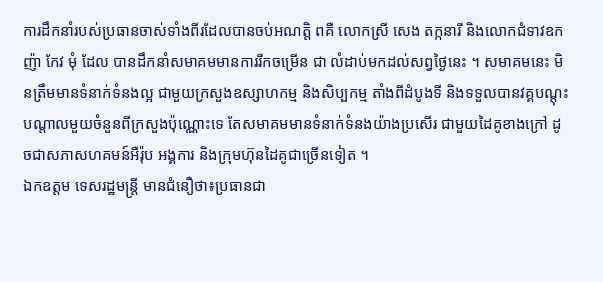ការដឹកនាំរបស់ប្រធានចាស់ទាំងពីរដែលបានចប់អណត្តិ ពគឺ លោកស្រី សេង តក្កនារី និងលោកជំទាវឧកញ៉ា កែវ មុំ ដែល បានដឹកនាំសមាគមមានការរីកចម្រើន ជា លំដាប់មកដល់សព្វថ្ងៃនេះ ។ សមាគមនេះ មិនត្រឹមមានទំនាក់ទំនងល្អ ជាមួយក្រសួងឧស្សាហកម្ម និងសិប្បកម្ម តាំងពីដំបូងទី និងទទួលបានវគ្គបណ្តុះបណ្តាលមួយចំនួនពីក្រសួងប៉ុណ្ណោះទេ តែសមាគមមានទំនាក់ទំនងយ៉ាងប្រសើរ ជាមួយដៃគូខាងក្រៅ ដូចជាសភាសហគមន៍អឺរ៉ុប អង្គការ និងក្រុមហ៊ុនដៃគូជាច្រើនទៀត ។
ឯកឧត្តម ទេសរដ្ឋមន្ត្រី មានជំនឿថា៖ប្រធានជា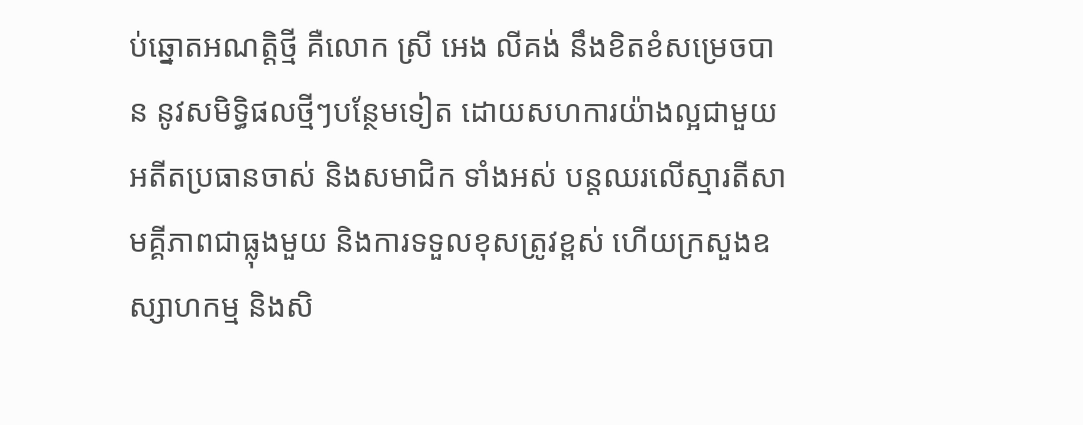ប់ឆ្នោតអណត្តិថ្មី គឺលោក ស្រី អេង លីគង់ នឹងខិតខំសម្រេចបាន នូវសមិទ្ធិផលថ្មីៗបន្ថែមទៀត ដោយសហការយ៉ាងល្អជាមួយអតីតប្រធានចាស់ និងសមាជិក ទាំងអស់ បន្តឈរលើស្មារតីសាមគ្គីភាពជាធ្លុងមួយ និងការទទួលខុសត្រូវខ្ពស់ ហើយក្រសួងឧស្សាហកម្ម និងសិ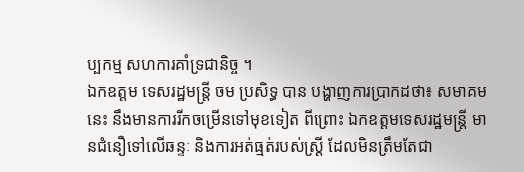ប្បកម្ម សហការគាំទ្រជានិច្ច ។
ឯកឧត្តម ទេសរដ្ឋមន្ត្រី ចម ប្រសិទ្ធ បាន បង្ហាញការប្រាកដថា៖ សមាគមនេះ នឹងមានការរីកចម្រើនទៅមុខទៀត ពីព្រោះ ឯកឧត្តមទេសរដ្ឋមន្ត្រី មានជំនឿទៅលើឆន្ទៈ និងការអត់ធ្មត់របស់ស្ត្រី ដែលមិនត្រឹមតែជា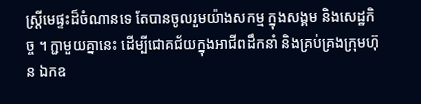ស្ត្រីមេផ្ទះដ៏ចំណានទេ តែបានចូលរួមយ៉ាងសកម្ម ក្នុងសង្គម និងសេដ្ឋកិច្ច ។ ក្ជាមួយគ្នានេះ ដើម្បីជោគជ័យក្នុងអាជីពដឹកនាំ និងគ្រប់គ្រងក្រុមហ៊ុន ឯកឧ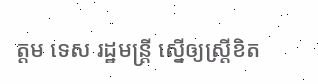ត្តម ទេស រដ្ឋមន្ត្រី ស្នើឲ្យស្ត្រីខិត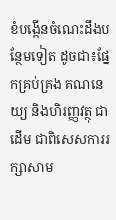ខំបង្កើនចំណេះដឹងបន្ថែមទៀត ដូចជា៖ផ្នែកគ្រប់គ្រង គណនេយ្យ និងហិរញ្ញវត្ថុ ជាដើម ជាពិសេសការរក្សាសាម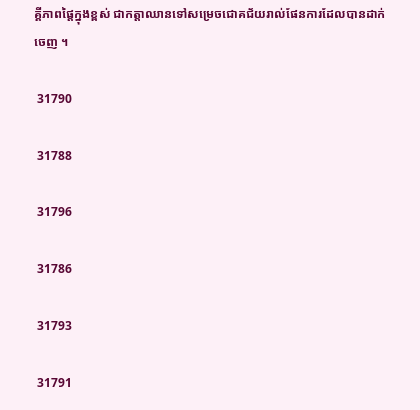គ្គីភាពផ្តៃក្នុងខ្ពស់ ជាកត្តាឈានទៅសម្រេចជោគជ័យរាល់ផែនការដែលបានដាក់ចេញ ។

 31790

 31788

 31796

 31786

 31793

 31791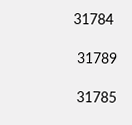31784

 31789

 31785